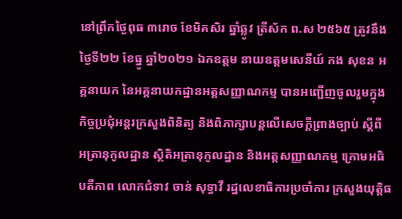នៅព្រឹកថ្ងៃពុធ ៣រោច ខែមិគសិរ ឆ្នាំឆ្លូវ ត្រីស័ក ព.ស ២៥៦៥ ត្រូវនឹងថ្ងៃទី២២ ខែធ្នូ ឆ្នាំ២០២១ ឯកឧត្តម នាយឧត្តមសេនីយ៍ កង សុខន អគ្គនាយក នៃអគ្គនាយកដ្ឋានអត្តសញ្ញាណកម្ម បានអញ្ជើញចូលរួមក្នុងកិច្ចប្រជុំអន្តរក្រសួងពិនិត្យ និងពិភាក្សាបន្តលើសេចក្ដីព្រាងច្បាប់ ស្ដីពី អត្រានុកូលដ្ឋាន ស្ថិតិអត្រានុកូលដ្ឋាន និងអត្តសញ្ញាណកម្ម ក្រោមអធិបតីភាព លោកជំទាវ ចាន់ សុទ្ធាវី រដ្ឋលេខាធិការប្រចាំការ ក្រសួងយុត្តិធ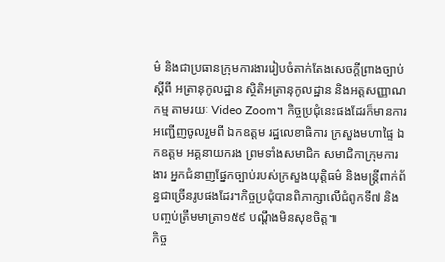ម៌ និងជាប្រធានក្រុមការងាររៀបចំតាក់តែងសេចក្ដីព្រាងច្បាប់ ស្ដីពី អត្រានុកូលដ្ឋាន ស្ថិតិអត្រានុកូលដ្ឋាន និងអត្តសញ្ញាណកម្ម តាមរយៈ Video Zoom។ កិច្ចប្រជុំនេះផងដែរក៏មានការអញ្ជើញចូលរួមពី ឯកឧត្តម រដ្ឋលេខាធិការ ក្រសួងមហាផ្ទៃ ឯកឧត្តម អគ្គនាយករង ព្រមទាំងសមាជិក សមាជិកាក្រុមការងារ អ្នកជំនាញផ្នែកច្បាប់របស់ក្រសួងយុត្តិធម៌ និងមន្រ្តីពាក់ព័ន្ធជាច្រើនរូបផងដែរ។កិច្ចប្រជុំបានពិភាក្សាលើជំពូកទី៧ និងបញ្ចប់ត្រឹមមាត្រា១៥៩ បណ្តឹងមិនសុខចិត្ត៕
កិច្ច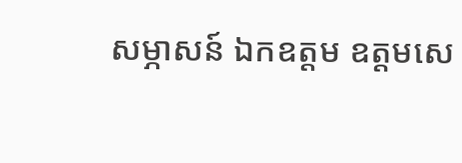សម្ភាសន៍ ឯកឧត្តម ឧត្តមសេ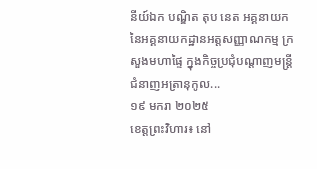នីយ៍ឯក បណ្ឌិត តុប នេត អគ្គនាយក នៃអគ្គនាយកដ្ឋានអត្តសញ្ញាណកម្ម ក្រសួងមហាផ្ទៃ ក្នុងកិច្ចប្រជុំបណ្ដាញមន្ត្រីជំនាញអត្រានុកូល...
១៩ មករា ២០២៥
ខេត្តព្រះវិហារ៖ នៅ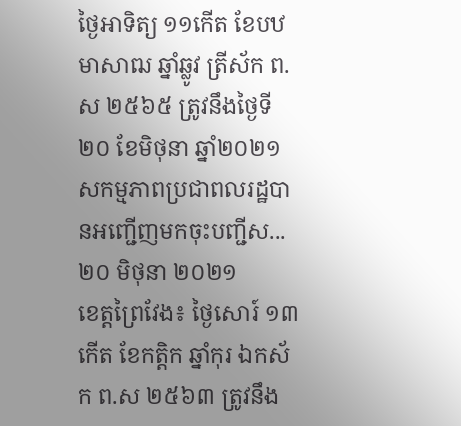ថ្ងៃអាទិត្យ ១១កើត ខែបឋមាសាឍ ឆ្នាំឆ្លូវ ត្រីស័ក ព.ស ២៥៦៥ ត្រូវនឹងថ្ងៃទី២០ ខែមិថុនា ឆ្នាំ២០២១ សកម្មភាពប្រជាពលរដ្ឋបានអញ្ជើញមកចុះបញ្ជីស...
២០ មិថុនា ២០២១
ខេត្តព្រៃវែង៖ ថ្ងៃសោរ៍ ១៣កេីត ខែកត្ដិក ឆ្នាំកុរ ឯកស័ក ព.ស ២៥៦៣ ត្រូវនឹង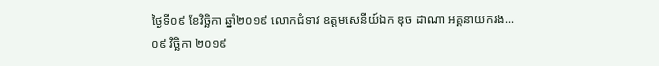ថ្ងៃទី០៩ ខែវិច្ឆិកា ឆ្នាំ២០១៩ លោកជំទាវ ឧត្តមសេនីយ៍ឯក ឌុច ដាណា អគ្គនាយករង...
០៩ វិច្ឆិកា ២០១៩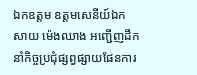ឯកឧត្តម ឧត្តមសេនីយ៍ឯក សាយ ម៉េងឈាង អញ្ជើញដឹកនាំកិច្ចប្រជុំផ្សព្វផ្សាយផែនការ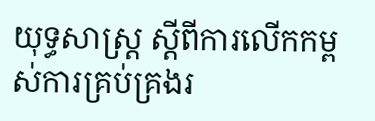យុទ្ធសាស្រ្ត ស្ដីពីការលើកកម្ពស់ការគ្រប់គ្រងរ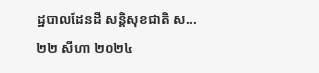ដ្ឋបាលដែនដី សន្ដិសុខជាតិ ស...
២២ សីហា ២០២៤